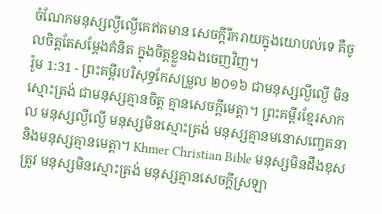ចំណែកមនុស្សល្ងីល្ងើគេឥតមាន សេចក្ដីរីករាយក្នុងយោបល់ទេ គឺចូលចិត្តតែសម្ដែងគំនិត ក្នុងចិត្តខ្លួនឯងចេញវិញ។
រ៉ូម 1:31 - ព្រះគម្ពីរបរិសុទ្ធកែសម្រួល ២០១៦ ជាមនុស្សល្ងីល្ងើ មិនស្មោះត្រង់ ជាមនុស្សគ្មានចិត្ត គ្មានសេចក្ដីមេត្តា។ ព្រះគម្ពីរខ្មែរសាកល មនុស្សល្ងីល្ងើ មនុស្សមិនស្មោះត្រង់ មនុស្សគ្មានមនោសញ្ចេតនា និងមនុស្សគ្មានមេត្តា។ Khmer Christian Bible មនុស្សមិនដឹងខុសត្រូវ មនុស្សមិនស្មោះត្រង់ មនុស្សគ្មានសេចក្ដីស្រឡា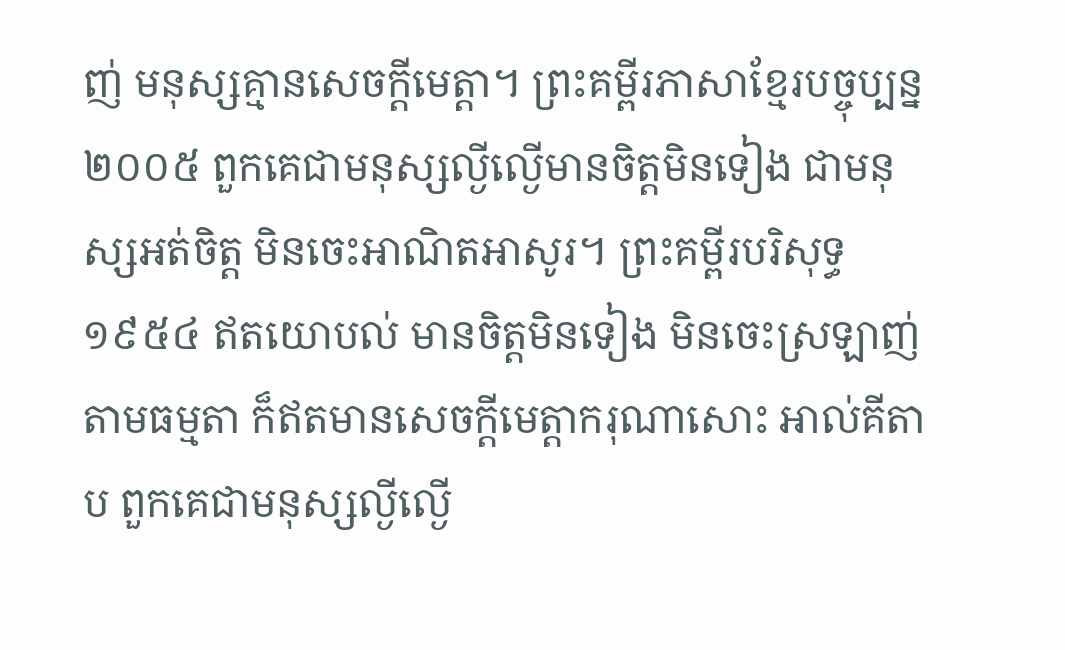ញ់ មនុស្សគ្មានសេចក្ដីមេត្ដា។ ព្រះគម្ពីរភាសាខ្មែរបច្ចុប្បន្ន ២០០៥ ពួកគេជាមនុស្សល្ងីល្ងើមានចិត្តមិនទៀង ជាមនុស្សអត់ចិត្ត មិនចេះអាណិតអាសូរ។ ព្រះគម្ពីរបរិសុទ្ធ ១៩៥៤ ឥតយោបល់ មានចិត្តមិនទៀង មិនចេះស្រឡាញ់តាមធម្មតា ក៏ឥតមានសេចក្ដីមេត្តាករុណាសោះ អាល់គីតាប ពួកគេជាមនុស្សល្ងីល្ងើ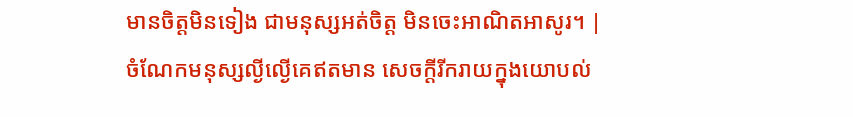មានចិត្ដមិនទៀង ជាមនុស្សអត់ចិត្ដ មិនចេះអាណិតអាសូរ។ |
ចំណែកមនុស្សល្ងីល្ងើគេឥតមាន សេចក្ដីរីករាយក្នុងយោបល់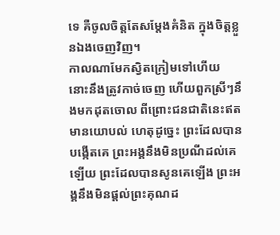ទេ គឺចូលចិត្តតែសម្ដែងគំនិត ក្នុងចិត្តខ្លួនឯងចេញវិញ។
កាលណាមែកស្វិតក្រៀមទៅហើយ នោះនឹងត្រូវកាច់ចេញ ហើយពួកស្រីៗនឹងមកដុតចោល ពីព្រោះជនជាតិនេះឥតមានយោបល់ ហេតុដូច្នេះ ព្រះដែលបានបង្កើតគេ ព្រះអង្គនឹងមិនប្រណីដល់គេឡើយ ព្រះដែលបានសូនគេឡើង ព្រះអង្គនឹងមិនផ្តល់ព្រះគុណដ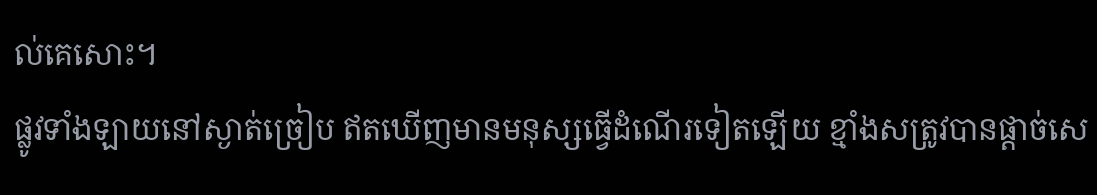ល់គេសោះ។
ផ្លូវទាំងឡាយនៅស្ងាត់ច្រៀប ឥតឃើញមានមនុស្សធ្វើដំណើរទៀតឡើយ ខ្មាំងសត្រូវបានផ្តាច់សេ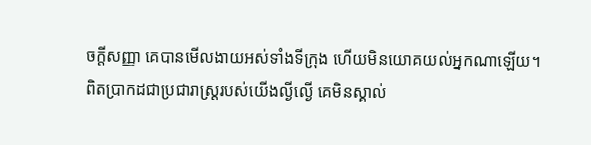ចក្ដីសញ្ញា គេបានមើលងាយអស់ទាំងទីក្រុង ហើយមិនយោគយល់អ្នកណាឡើយ។
ពិតប្រាកដជាប្រជារាស្ត្ររបស់យើងល្ងីល្ងើ គេមិនស្គាល់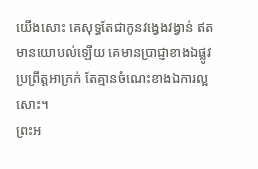យើងសោះ គេសុទ្ធតែជាកូនវង្វេងវង្វាន់ ឥតមានយោបល់ឡើយ គេមានប្រាជ្ញាខាងឯផ្លូវប្រព្រឹត្តអាក្រក់ តែគ្មានចំណេះខាងឯការល្អសោះ។
ព្រះអ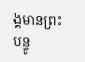ង្គមានព្រះបន្ទូ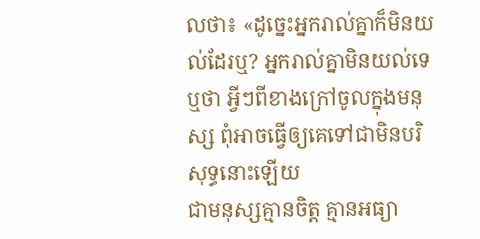លថា៖ «ដូច្នេះអ្នករាល់គ្នាក៏មិនយល់ដែរឬ? អ្នករាល់គ្នាមិនយល់ទេឬថា អ្វីៗពីខាងក្រៅចូលក្នុងមនុស្ស ពុំអាចធ្វើឲ្យគេទៅជាមិនបរិសុទ្ធនោះឡើយ
ជាមនុស្សគ្មានចិត្ត គ្មានអធ្យា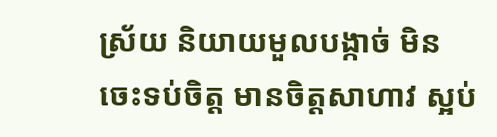ស្រ័យ និយាយមួលបង្កាច់ មិនចេះទប់ចិត្ត មានចិត្តសាហាវ ស្អប់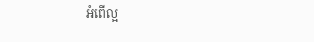អំពើល្អ